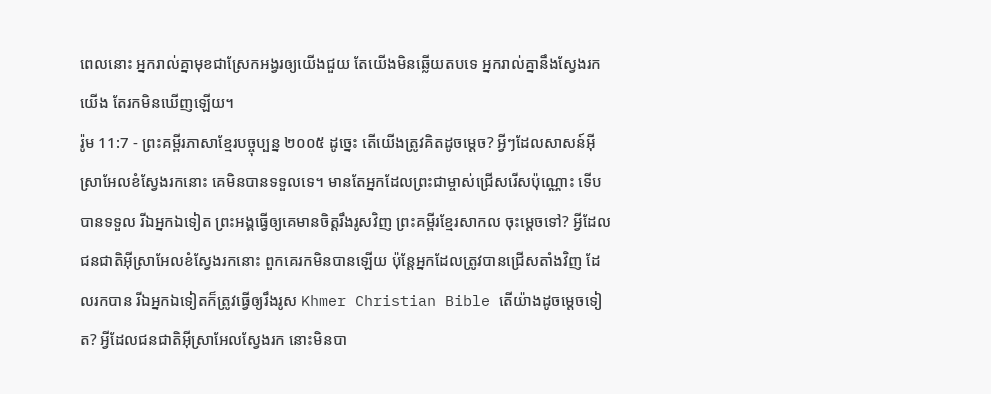ពេលនោះ អ្នករាល់គ្នាមុខជាស្រែកអង្វរឲ្យយើងជួយ តែយើងមិនឆ្លើយតបទេ អ្នករាល់គ្នានឹងស្វែងរកយើង តែរកមិនឃើញឡើយ។
រ៉ូម 11:7 - ព្រះគម្ពីរភាសាខ្មែរបច្ចុប្បន្ន ២០០៥ ដូច្នេះ តើយើងត្រូវគិតដូចម្ដេច? អ្វីៗដែលសាសន៍អ៊ីស្រាអែលខំស្វែងរកនោះ គេមិនបានទទួលទេ។ មានតែអ្នកដែលព្រះជាម្ចាស់ជ្រើសរើសប៉ុណ្ណោះ ទើបបានទទួល រីឯអ្នកឯទៀត ព្រះអង្គធ្វើឲ្យគេមានចិត្តរឹងរូសវិញ ព្រះគម្ពីរខ្មែរសាកល ចុះម្ដេចទៅ? អ្វីដែលជនជាតិអ៊ីស្រាអែលខំស្វែងរកនោះ ពួកគេរកមិនបានឡើយ ប៉ុន្តែអ្នកដែលត្រូវបានជ្រើសតាំងវិញ ដែលរកបាន រីឯអ្នកឯទៀតក៏ត្រូវធ្វើឲ្យរឹងរូស Khmer Christian Bible តើយ៉ាងដូចម្ដេចទៀត? អ្វីដែលជនជាតិអ៊ីស្រាអែលស្វែងរក នោះមិនបា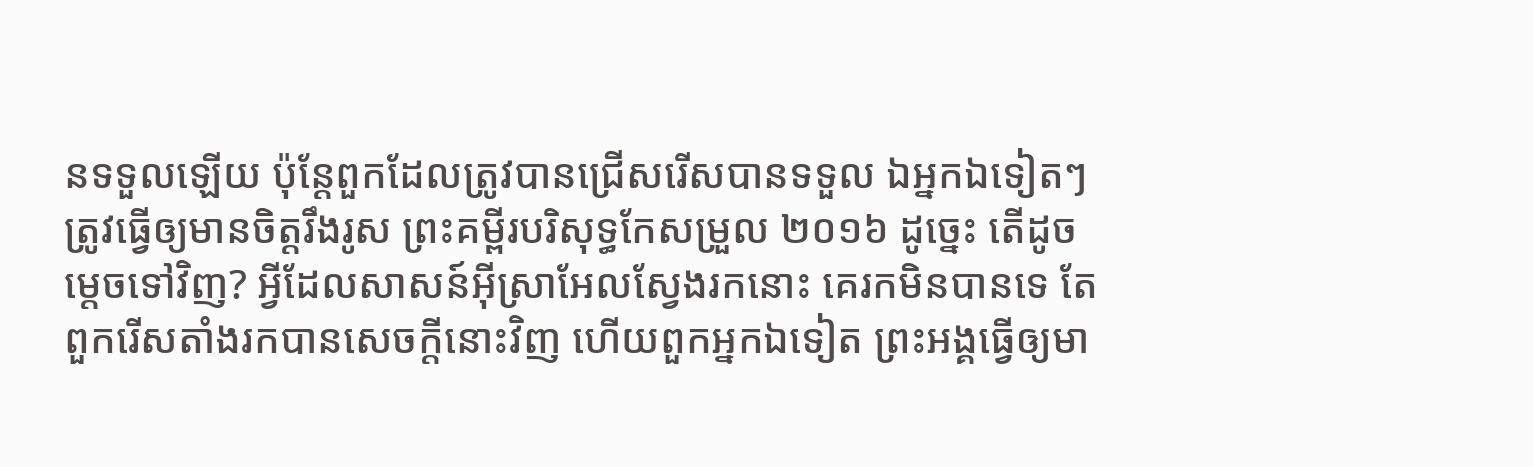នទទួលឡើយ ប៉ុន្ដែពួកដែលត្រូវបានជ្រើសរើសបានទទួល ឯអ្នកឯទៀតៗត្រូវធ្វើឲ្យមានចិត្ដរឹងរូស ព្រះគម្ពីរបរិសុទ្ធកែសម្រួល ២០១៦ ដូច្នេះ តើដូចម្តេចទៅវិញ? អ្វីដែលសាសន៍អ៊ីស្រាអែលស្វែងរកនោះ គេរកមិនបានទេ តែពួករើសតាំងរកបានសេចក្តីនោះវិញ ហើយពួកអ្នកឯទៀត ព្រះអង្គធ្វើឲ្យមា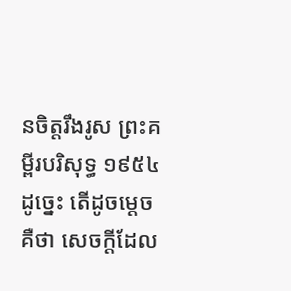នចិត្តរឹងរូស ព្រះគម្ពីរបរិសុទ្ធ ១៩៥៤ ដូច្នេះ តើដូចម្តេច គឺថា សេចក្ដីដែល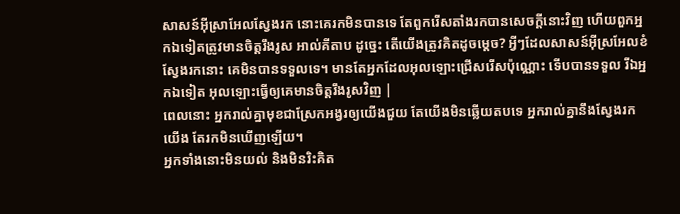សាសន៍អ៊ីស្រាអែលស្វែងរក នោះគេរកមិនបានទេ តែពួករើសតាំងរកបានសេចក្ដីនោះវិញ ហើយពួកអ្នកឯទៀតត្រូវមានចិត្តរឹងរូស អាល់គីតាប ដូច្នេះ តើយើងត្រូវគិតដូចម្ដេច? អ្វីៗដែលសាសន៍អ៊ីស្រអែលខំស្វែងរកនោះ គេមិនបានទទួលទេ។ មានតែអ្នកដែលអុលឡោះជ្រើសរើសប៉ុណ្ណោះ ទើបបានទទួល រីឯអ្នកឯទៀត អុលឡោះធ្វើឲ្យគេមានចិត្ដរឹងរូសវិញ |
ពេលនោះ អ្នករាល់គ្នាមុខជាស្រែកអង្វរឲ្យយើងជួយ តែយើងមិនឆ្លើយតបទេ អ្នករាល់គ្នានឹងស្វែងរកយើង តែរកមិនឃើញឡើយ។
អ្នកទាំងនោះមិនយល់ និងមិនរិះគិត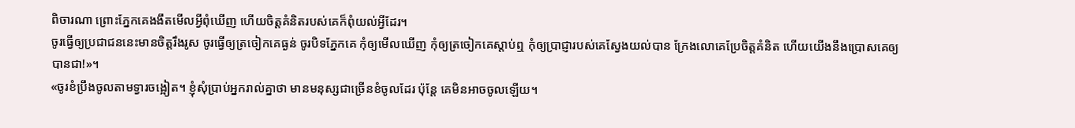ពិចារណា ព្រោះភ្នែកគេងងឹតមើលអ្វីពុំឃើញ ហើយចិត្តគំនិតរបស់គេក៏ពុំយល់អ្វីដែរ។
ចូរធ្វើឲ្យប្រជាជននេះមានចិត្តរឹងរូស ចូរធ្វើឲ្យត្រចៀកគេធ្ងន់ ចូរបិទភ្នែកគេ កុំឲ្យមើលឃើញ កុំឲ្យត្រចៀកគេស្ដាប់ឮ កុំឲ្យប្រាជ្ញារបស់គេស្វែងយល់បាន ក្រែងលោគេប្រែចិត្តគំនិត ហើយយើងនឹងប្រោសគេឲ្យបានជា!»។
«ចូរខំប្រឹងចូលតាមទ្វារចង្អៀត។ ខ្ញុំសុំប្រាប់អ្នករាល់គ្នាថា មានមនុស្សជាច្រើនខំចូលដែរ ប៉ុន្តែ គេមិនអាចចូលឡើយ។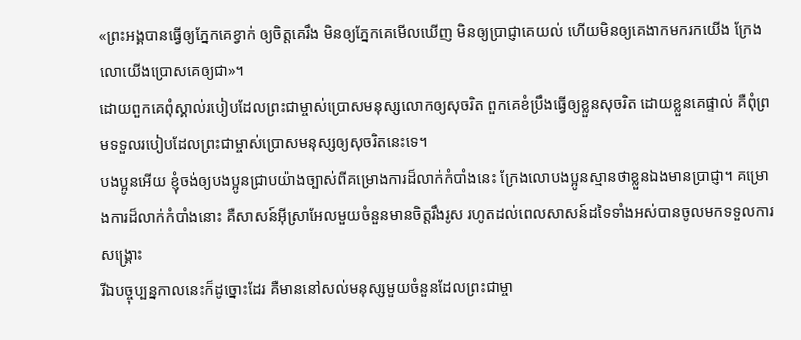«ព្រះអង្គបានធ្វើឲ្យភ្នែកគេខ្វាក់ ឲ្យចិត្តគេរឹង មិនឲ្យភ្នែកគេមើលឃើញ មិនឲ្យប្រាជ្ញាគេយល់ ហើយមិនឲ្យគេងាកមករកយើង ក្រែងលោយើងប្រោសគេឲ្យជា»។
ដោយពួកគេពុំស្គាល់របៀបដែលព្រះជាម្ចាស់ប្រោសមនុស្សលោកឲ្យសុចរិត ពួកគេខំប្រឹងធ្វើឲ្យខ្លួនសុចរិត ដោយខ្លួនគេផ្ទាល់ គឺពុំព្រមទទួលរបៀបដែលព្រះជាម្ចាស់ប្រោសមនុស្សឲ្យសុចរិតនេះទេ។
បងប្អូនអើយ ខ្ញុំចង់ឲ្យបងប្អូនជ្រាបយ៉ាងច្បាស់ពីគម្រោងការដ៏លាក់កំបាំងនេះ ក្រែងលោបងប្អូនស្មានថាខ្លួនឯងមានប្រាជ្ញា។ គម្រោងការដ៏លាក់កំបាំងនោះ គឺសាសន៍អ៊ីស្រាអែលមួយចំនួនមានចិត្តរឹងរូស រហូតដល់ពេលសាសន៍ដទៃទាំងអស់បានចូលមកទទួលការសង្គ្រោះ
រីឯបច្ចុប្បន្នកាលនេះក៏ដូច្នោះដែរ គឺមាននៅសល់មនុស្សមួយចំនួនដែលព្រះជាម្ចា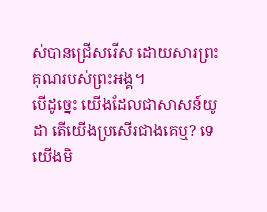ស់បានជ្រើសរើស ដោយសារព្រះគុណរបស់ព្រះអង្គ។
បើដូច្នេះ យើងដែលជាសាសន៍យូដា តើយើងប្រសើរជាងគេឬ? ទេ យើងមិ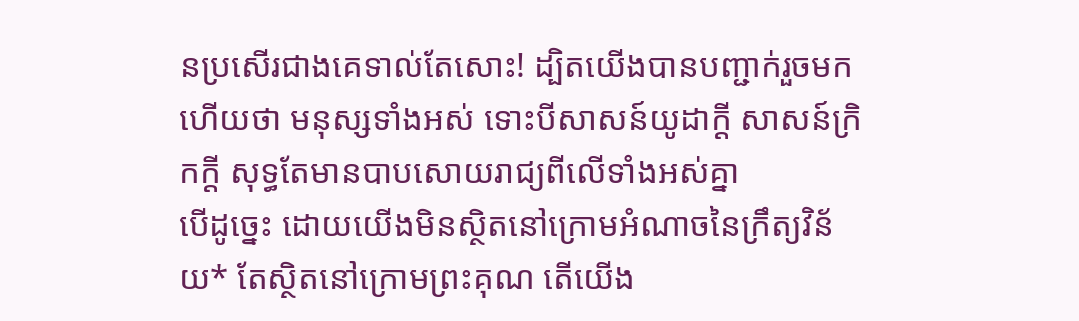នប្រសើរជាងគេទាល់តែសោះ! ដ្បិតយើងបានបញ្ជាក់រួចមកហើយថា មនុស្សទាំងអស់ ទោះបីសាសន៍យូដាក្ដី សាសន៍ក្រិកក្ដី សុទ្ធតែមានបាបសោយរាជ្យពីលើទាំងអស់គ្នា
បើដូច្នេះ ដោយយើងមិនស្ថិតនៅក្រោមអំណាចនៃក្រឹត្យវិន័យ* តែស្ថិតនៅក្រោមព្រះគុណ តើយើង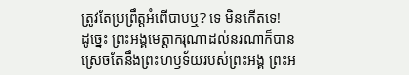ត្រូវតែប្រព្រឹត្តអំពើបាបឬ? ទេ មិនកើតទេ!
ដូច្នេះ ព្រះអង្គមេត្តាករុណាដល់នរណាក៏បាន ស្រេចតែនឹងព្រះហឫទ័យរបស់ព្រះអង្គ ព្រះអ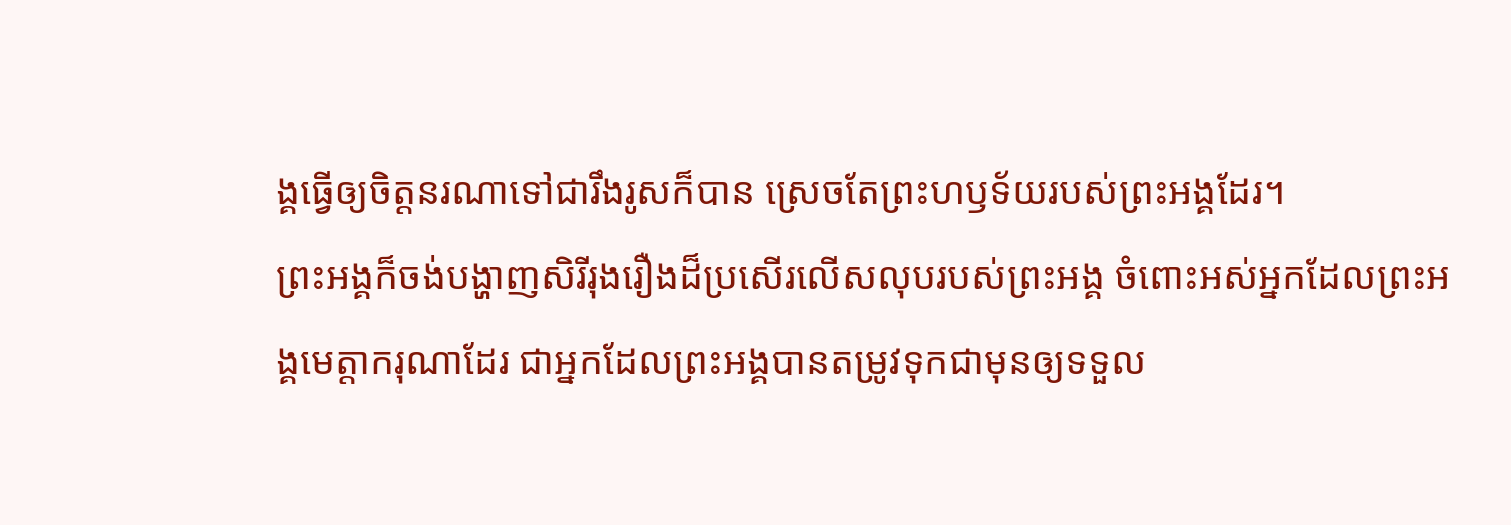ង្គធ្វើឲ្យចិត្តនរណាទៅជារឹងរូសក៏បាន ស្រេចតែព្រះហឫទ័យរបស់ព្រះអង្គដែរ។
ព្រះអង្គក៏ចង់បង្ហាញសិរីរុងរឿងដ៏ប្រសើរលើសលុបរបស់ព្រះអង្គ ចំពោះអស់អ្នកដែលព្រះអង្គមេត្តាករុណាដែរ ជាអ្នកដែលព្រះអង្គបានតម្រូវទុកជាមុនឲ្យទទួល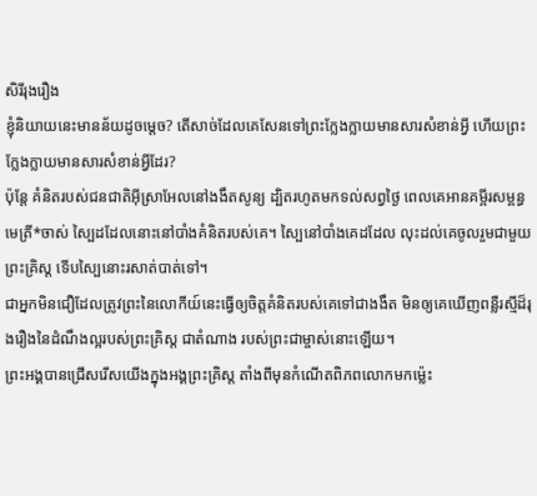សិរីរុងរឿង
ខ្ញុំនិយាយនេះមានន័យដូចម្ដេច? តើសាច់ដែលគេសែនទៅព្រះក្លែងក្លាយមានសារសំខាន់អ្វី ហើយព្រះក្លែងក្លាយមានសារសំខាន់អ្វីដែរ?
ប៉ុន្តែ គំនិតរបស់ជនជាតិអ៊ីស្រាអែលនៅងងឹតសូន្យ ដ្បិតរហូតមកទល់សព្វថ្ងៃ ពេលគេអានគម្ពីរសម្ពន្ធមេត្រី*ចាស់ ស្បៃដដែលនោះនៅបាំងគំនិតរបស់គេ។ ស្បៃនៅបាំងគេដដែល លុះដល់គេចូលរួមជាមួយព្រះគ្រិស្ត ទើបស្បៃនោះរសាត់បាត់ទៅ។
ជាអ្នកមិនជឿដែលត្រូវព្រះនៃលោកីយ៍នេះធ្វើឲ្យចិត្តគំនិតរបស់គេទៅជាងងឹត មិនឲ្យគេឃើញពន្លឺរស្មីដ៏រុងរឿងនៃដំណឹងល្អរបស់ព្រះគ្រិស្ត ជាតំណាង របស់ព្រះជាម្ចាស់នោះឡើយ។
ព្រះអង្គបានជ្រើសរើសយើងក្នុងអង្គព្រះគ្រិស្ត តាំងពីមុនកំណើតពិភពលោកមកម៉្លេះ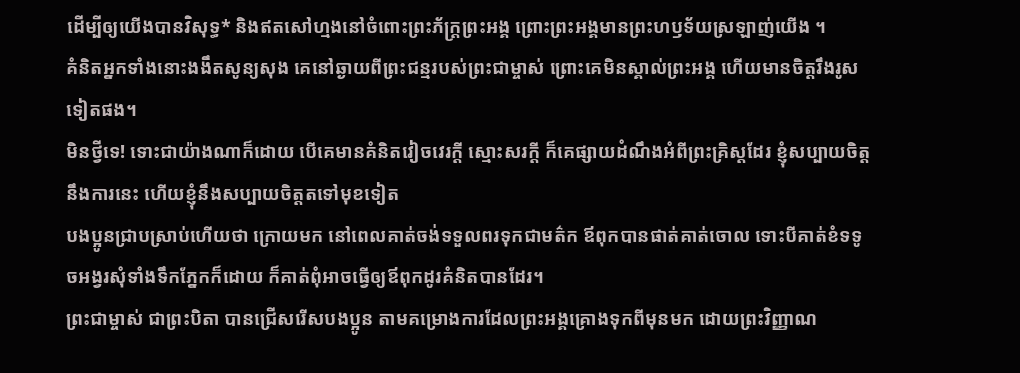ដើម្បីឲ្យយើងបានវិសុទ្ធ* និងឥតសៅហ្មងនៅចំពោះព្រះភ័ក្ត្រព្រះអង្គ ព្រោះព្រះអង្គមានព្រះហឫទ័យស្រឡាញ់យើង ។
គំនិតអ្នកទាំងនោះងងឹតសូន្យសុង គេនៅឆ្ងាយពីព្រះជន្មរបស់ព្រះជាម្ចាស់ ព្រោះគេមិនស្គាល់ព្រះអង្គ ហើយមានចិត្តរឹងរូសទៀតផង។
មិនថ្វីទេ! ទោះជាយ៉ាងណាក៏ដោយ បើគេមានគំនិតវៀចវេរក្ដី ស្មោះសរក្ដី ក៏គេផ្សាយដំណឹងអំពីព្រះគ្រិស្តដែរ ខ្ញុំសប្បាយចិត្តនឹងការនេះ ហើយខ្ញុំនឹងសប្បាយចិត្តតទៅមុខទៀត
បងប្អូនជ្រាបស្រាប់ហើយថា ក្រោយមក នៅពេលគាត់ចង់ទទួលពរទុកជាមត៌ក ឪពុកបានផាត់គាត់ចោល ទោះបីគាត់ខំទទូចអង្វរសុំទាំងទឹកភ្នែកក៏ដោយ ក៏គាត់ពុំអាចធ្វើឲ្យឪពុកដូរគំនិតបានដែរ។
ព្រះជាម្ចាស់ ជាព្រះបិតា បានជ្រើសរើសបងប្អូន តាមគម្រោងការដែលព្រះអង្គគ្រោងទុកពីមុនមក ដោយព្រះវិញ្ញាណ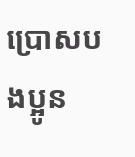ប្រោសបងប្អូន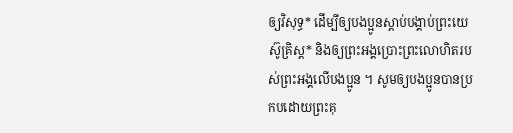ឲ្យវិសុទ្ធ* ដើម្បីឲ្យបងប្អូនស្ដាប់បង្គាប់ព្រះយេស៊ូគ្រិស្ត* និងឲ្យព្រះអង្គប្រោះព្រះលោហិតរបស់ព្រះអង្គលើបងប្អូន ។ សូមឲ្យបងប្អូនបានប្រកបដោយព្រះគុ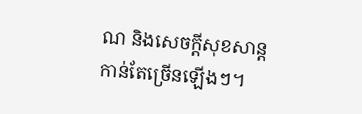ណ និងសេចក្ដីសុខសាន្តកាន់តែច្រើនឡើងៗ។